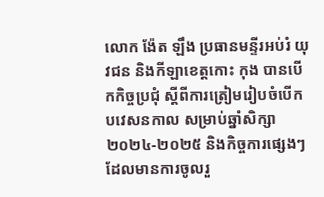លោក ង៉ែត ឡឹង ប្រធានមន្ទីរអប់រំ យុវជន និងកីឡាខេត្តកោះ កុង បានបើកកិច្ចប្រជុំ ស្តីពីការត្រៀមរៀបចំបើកបវេសនកាល សម្រាប់ឆ្នាំសិក្សា២០២៤-២០២៥ និងកិច្ចការផ្សេងៗ ដែលមានការចូលរួ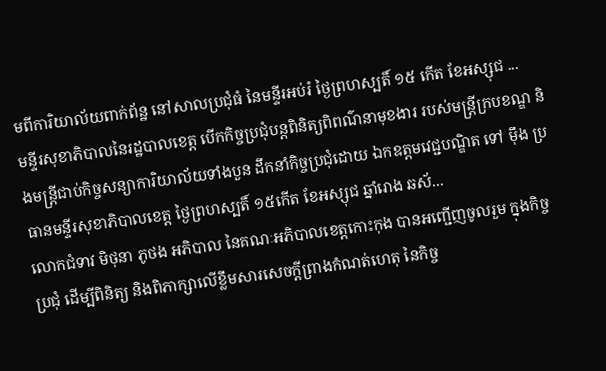មពីការិយាល័យពាក់ព័ន្ឋ នៅសាលប្រជុំធំ នៃមន្ទីរអប់រំ ថ្ងៃព្រហស្បតិ៍ ១៥ កើត ខែអស្សុជ ...
មន្ទីរសុខាភិបាលនៃរដ្ឋបាលខេត្ត បើកកិច្ចប្រជុំបន្តពិនិត្យពិពណ៌នាមុខងារ របស់មន្ត្រីក្របខណ្ឌ និងមន្ត្រីជាប់កិច្ចសន្យាការិយាល័យទាំងបួន ដឹកនាំកិច្ចប្រជុំដោយ ឯកឧត្ដមវេជ្ជបណ្ឌិត ទៅ ម៉ឹង ប្រធានមន្ទីរសុខាភិបាលខេត្ត ថ្ងៃព្រហស្បតិ៍ ១៥កើត ខែអស្សុជ ឆ្នាំរោង ឆស័...
លោកជំទាវ មិថុនា ភូថង អភិបាល នៃគណៈអភិបាលខេត្តកោះកុង បានអញ្ជើញចូលរួម ក្នុងកិច្ចប្រជុំ ដើម្បីពិនិត្យ និងពិភាក្សាលើខ្លឹមសារសេចក្តីព្រាងកំណត់ហេតុ នៃកិច្ច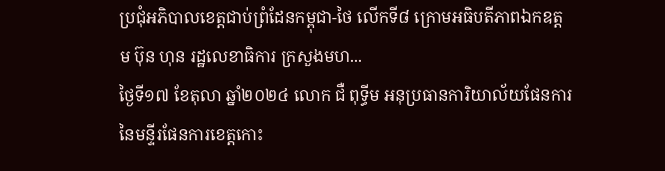ប្រជុំអភិបាលខេត្តជាប់ព្រំដែនកម្ពុជា-ថៃ លើកទី៨ ក្រោមអធិបតីភាពឯកឧត្តម ប៊ុន ហុន រដ្ឋលេខាធិការ ក្រសួងមហ...
ថ្ងៃទី១៧ ខែតុលា ឆ្នាំ២០២៤ លោក ជឺ ពុទ្ធីម អនុប្រធានការិយាល័យផែនការ នៃមន្ទីរផែនការខេត្តកោះ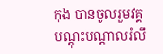កុង បានចូលរួមវគ្គបណ្តុះបណ្តាលរំលឹ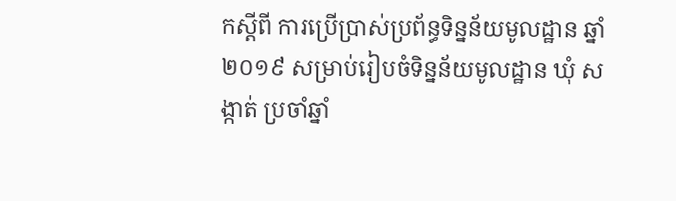កស្ដីពី ការប្រើប្រាស់ប្រព័ន្ធទិន្នន័យមូលដ្ឋាន ឆ្នាំ២០១៩ សម្រាប់រៀបចំទិន្នន័យមូលដ្ឋាន ឃុំ សង្កាត់ ប្រចាំឆ្នាំ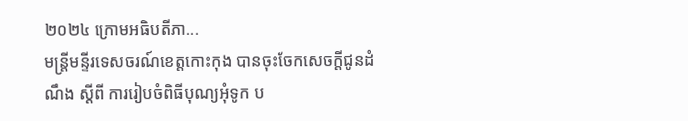២០២៤ ក្រោមអធិបតីភា...
មន្ត្រីមន្ទីរទេសចរណ៍ខេត្តកោះកុង បានចុះចែកសេចក្ដីជូនដំណឹង ស្ដីពី ការរៀបចំពិធីបុណ្យអុំទូក ប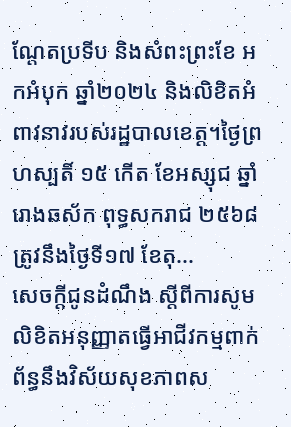ណ្ដែតប្រទីប និងសំពះព្រះខែ អកអំបុក ឆ្នាំ២០២៤ និងលិខិតអំពាវនាវរបស់រដ្ឋបាលខេត្ត។ថ្ងៃព្រហស្បតិ៍ ១៥ កើត ខែអស្សុជ ឆ្នាំរោងឆស័ក ពុទ្ធសករាជ ២៥៦៨ ត្រូវនឹងថ្ងៃទី១៧ ខែតុ...
សេចក្តីជូនដំណឹង ស្តីពីការសូមលិខិតអនុញ្ញាតធ្វើអាជីវកម្មពាក់ព័ន្ធនឹងវិស័យសុខភាពស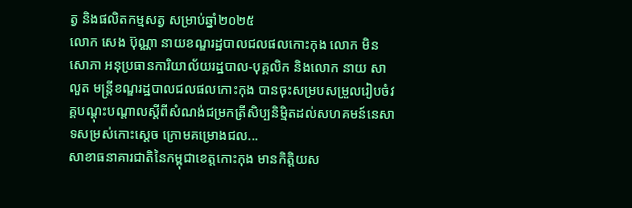ត្វ និងផលិតកម្មសត្វ សម្រាប់ឆ្នាំ២០២៥
លោក សេង ប៊ុណ្ណា នាយខណ្ឌរដ្ឋបាលជលផលកោះកុង លោក មិន សោភា អនុប្រធានការិយាល័យរដ្ឋបាល-បុគ្គលិក និងលោក នាយ សាលួត មន្ត្រីខណ្ឌរដ្ឋបាលជលផលកោះកុង បានចុះសម្របសម្រួលរៀបចំវគ្គបណ្ដុះបណ្ដាលស្ដីពីសំណង់ជម្រកត្រីសិប្បនិម្មិតដល់សហគមន៍នេសាទសម្រស់កោះស្ដេច ក្រោមគម្រោងជល...
សាខាធនាគារជាតិនៃកម្ពុជាខេត្តកោះកុង មានកិត្តិយស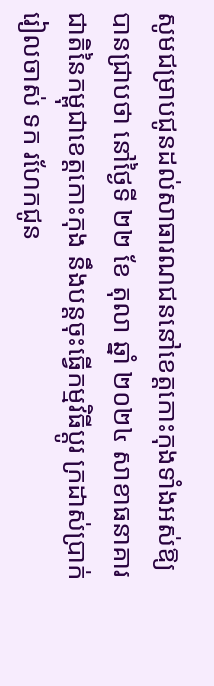សូមជម្រាបជូនដល់សាធារណជននៅខេត្តកោះកុងទាំងអស់ឱ្យបានជ្រាបថា នៅថ្ងៃទី ២២ ខែ តុលា ឆ្នាំ ២០២៤ សាខាធនាគារជាតិនៃកម្ពុជាខេត្តកោះកុង នឹងបន្តចុះធ្វើកម្មវិធីប្តូរ ក្រដាស់ប្រាក់រៀលចាស់ ទក រហែកជូន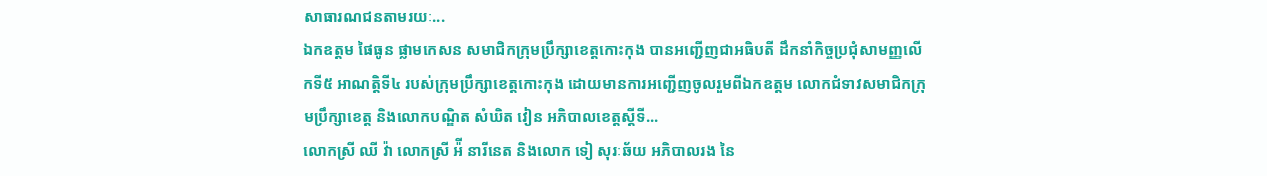សាធារណជនតាមរយៈ...
ឯកឧត្តម ផៃធូន ផ្លាមកេសន សមាជិកក្រុមប្រឹក្សាខេត្តកោះកុង បានអញ្ជើញជាអធិបតី ដឹកនាំកិច្ចប្រជុំសាមញ្ញលើកទី៥ អាណត្តិទី៤ របស់ក្រុមប្រឹក្សាខេត្តកោះកុង ដោយមានការអញ្ជើញចូលរួមពីឯកឧត្ដម លោកជំទាវសមាជិកក្រុមប្រឹក្សាខេត្ត និងលោកបណ្ឌិត សំឃិត វៀន អភិបាលខេត្តស្តីទី...
លោកស្រី ឈី វ៉ា លោកស្រី អ៉ី នារីនេត និងលោក ទៀ សុរៈឆ័យ អភិបាលរង នៃ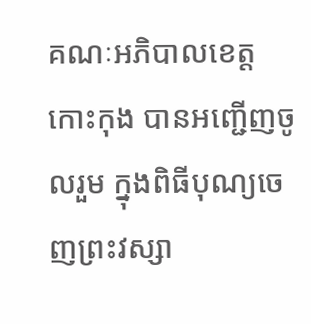គណៈអភិបាលខេត្តកោះកុង បានអញ្ជើញចូលរួម ក្នុងពិធីបុណ្យចេញព្រះវស្សា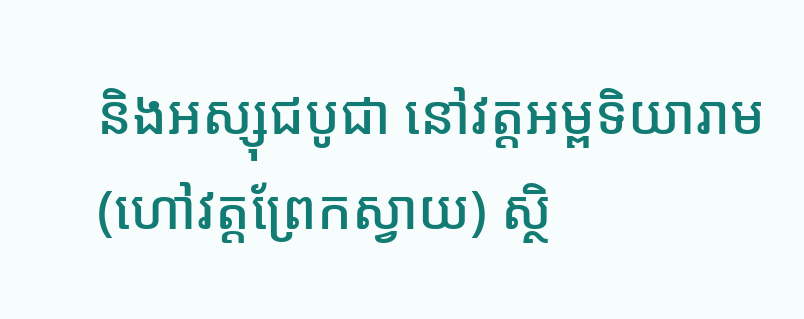និងអស្សុជបូជា នៅវត្តអម្ពទិយារាម (ហៅវត្តព្រែកស្វាយ) ស្ថិ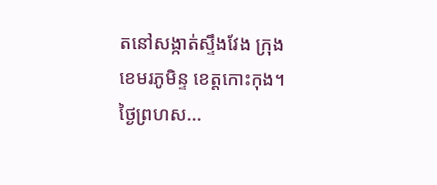តនៅសង្កាត់ស្ទឹងវែង ក្រុងខេមរភូមិន្ទ ខេត្តកោះកុង។ថ្ងៃព្រហស...